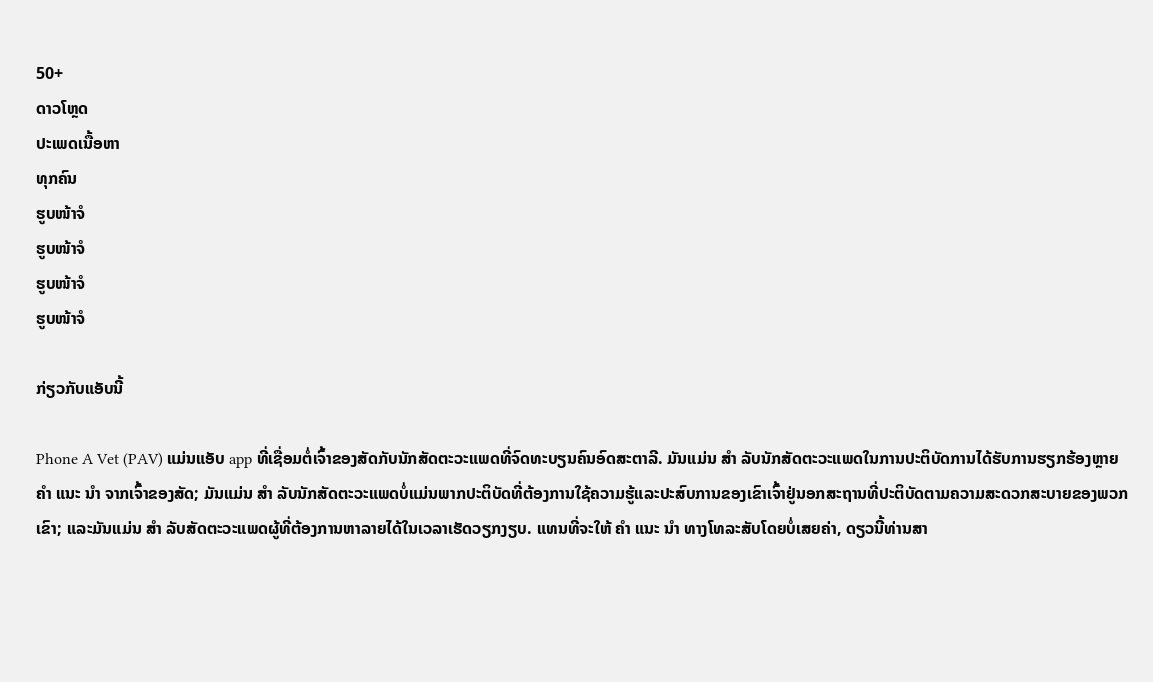50+
ດາວໂຫຼດ
ປະເພດເນື້ອຫາ
ທຸກຄົນ
ຮູບໜ້າຈໍ
ຮູບໜ້າຈໍ
ຮູບໜ້າຈໍ
ຮູບໜ້າຈໍ

ກ່ຽວກັບແອັບນີ້

Phone A Vet (PAV) ແມ່ນແອັບ app ທີ່ເຊື່ອມຕໍ່ເຈົ້າຂອງສັດກັບນັກສັດຕະວະແພດທີ່ຈົດທະບຽນຄົນອົດສະຕາລີ. ມັນແມ່ນ ສຳ ລັບນັກສັດຕະວະແພດໃນການປະຕິບັດການໄດ້ຮັບການຮຽກຮ້ອງຫຼາຍ ຄຳ ແນະ ນຳ ຈາກເຈົ້າຂອງສັດ; ມັນແມ່ນ ສຳ ລັບນັກສັດຕະວະແພດບໍ່ແມ່ນພາກປະຕິບັດທີ່ຕ້ອງການໃຊ້ຄວາມຮູ້ແລະປະສົບການຂອງເຂົາເຈົ້າຢູ່ນອກສະຖານທີ່ປະຕິບັດຕາມຄວາມສະດວກສະບາຍຂອງພວກເຂົາ; ແລະມັນແມ່ນ ສຳ ລັບສັດຕະວະແພດຜູ້ທີ່ຕ້ອງການຫາລາຍໄດ້ໃນເວລາເຮັດວຽກງຽບ. ແທນທີ່ຈະໃຫ້ ຄຳ ແນະ ນຳ ທາງໂທລະສັບໂດຍບໍ່ເສຍຄ່າ, ດຽວນີ້ທ່ານສາ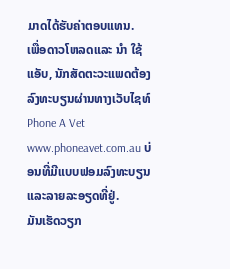ມາດໄດ້ຮັບຄ່າຕອບແທນ.
ເພື່ອດາວໂຫລດແລະ ນຳ ໃຊ້ແອັບ, ນັກສັດຕະວະແພດຕ້ອງລົງທະບຽນຜ່ານທາງເວັບໄຊທ໌ Phone A Vet www.phoneavet.com.au ບ່ອນທີ່ມີແບບຟອມລົງທະບຽນແລະລາຍລະອຽດທີ່ຢູ່.
ມັນເຮັດວຽກ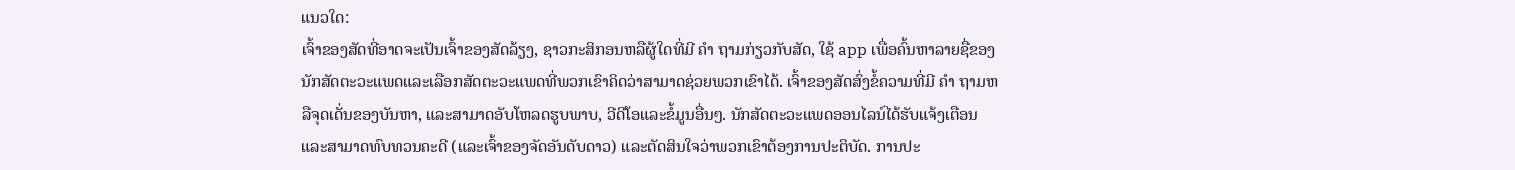ແນວໃດ:
ເຈົ້າຂອງສັດທີ່ອາດຈະເປັນເຈົ້າຂອງສັດລ້ຽງ, ຊາວກະສິກອນຫລືຜູ້ໃດທີ່ມີ ຄຳ ຖາມກ່ຽວກັບສັດ, ໃຊ້ app ເພື່ອຄົ້ນຫາລາຍຊື່ຂອງນັກສັດຕະວະແພດແລະເລືອກສັດຕະວະແພດທີ່ພວກເຂົາຄິດວ່າສາມາດຊ່ວຍພວກເຂົາໄດ້. ເຈົ້າຂອງສັດສົ່ງຂໍ້ຄວາມທີ່ມີ ຄຳ ຖາມຫລືຈຸດເດັ່ນຂອງບັນຫາ, ແລະສາມາດອັບໂຫລດຮູບພາບ, ວີດີໂອແລະຂໍ້ມູນອື່ນໆ. ນັກສັດຕະວະແພດອອນໄລນ໌ໄດ້ຮັບແຈ້ງເຕືອນແລະສາມາດທົບທວນຄະດີ (ແລະເຈົ້າຂອງຈັດອັນດັບດາວ) ແລະຕັດສິນໃຈວ່າພວກເຂົາຕ້ອງການປະຕິບັດ. ການປະ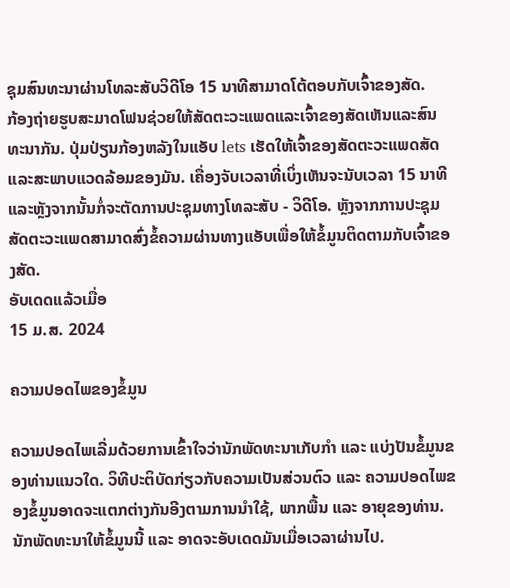ຊຸມສົນທະນາຜ່ານໂທລະສັບວິດີໂອ 15 ນາທີສາມາດໂຕ້ຕອບກັບເຈົ້າຂອງສັດ.
ກ້ອງຖ່າຍຮູບສະມາດໂຟນຊ່ວຍໃຫ້ສັດຕະວະແພດແລະເຈົ້າຂອງສັດເຫັນແລະສົນທະນາກັນ. ປຸ່ມປ່ຽນກ້ອງຫລັງໃນແອັບ lets ເຮັດໃຫ້ເຈົ້າຂອງສັດຕະວະແພດສັດແລະສະພາບແວດລ້ອມຂອງມັນ. ເຄື່ອງຈັບເວລາທີ່ເບິ່ງເຫັນຈະນັບເວລາ 15 ນາທີແລະຫຼັງຈາກນັ້ນກໍ່ຈະຕັດການປະຊຸມທາງໂທລະສັບ - ວິດີໂອ. ຫຼັງຈາກການປະຊຸມສັດຕະວະແພດສາມາດສົ່ງຂໍ້ຄວາມຜ່ານທາງແອັບເພື່ອໃຫ້ຂໍ້ມູນຕິດຕາມກັບເຈົ້າຂອງສັດ.
ອັບເດດແລ້ວເມື່ອ
15 ມ.ສ. 2024

ຄວາມປອດໄພຂອງຂໍ້ມູນ

ຄວາມປອດໄພເລີ່ມດ້ວຍການເຂົ້າໃຈວ່ານັກພັດທະນາເກັບກຳ ແລະ ແບ່ງປັນຂໍ້ມູນຂອງທ່ານແນວໃດ. ວິທີປະຕິບັດກ່ຽວກັບຄວາມເປັນສ່ວນຕົວ ແລະ ຄວາມປອດໄພຂອງຂໍ້ມູນອາດຈະແຕກຕ່າງກັນອີງຕາມການນຳໃຊ້, ພາກພື້ນ ແລະ ອາຍຸຂອງທ່ານ. ນັກພັດທະນາໃຫ້ຂໍ້ມູນນີ້ ແລະ ອາດຈະອັບເດດມັນເມື່ອເວລາຜ່ານໄປ.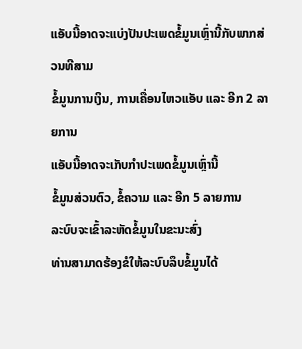ແອັບນີ້ອາດຈະແບ່ງປັນປະເພດຂໍ້ມູນເຫຼົ່ານີ້ກັບພາກສ່ວນທີສາມ
ຂໍ້ມູນການເງິນ, ການເຄື່ອນໄຫວແອັບ ແລະ ອີກ 2 ລາຍການ
ແອັບນີ້ອາດຈະເກັບກຳປະເພດຂໍ້ມູນເຫຼົ່ານີ້
ຂໍ້ມູນສ່ວນຕົວ, ຂໍ້ຄວາມ ແລະ ອີກ 5 ລາຍການ
ລະບົບຈະເຂົ້າລະຫັດຂໍ້ມູນໃນຂະນະສົ່ງ
ທ່ານສາມາດຮ້ອງຂໍໃຫ້ລະບົບລຶບຂໍ້ມູນໄດ້